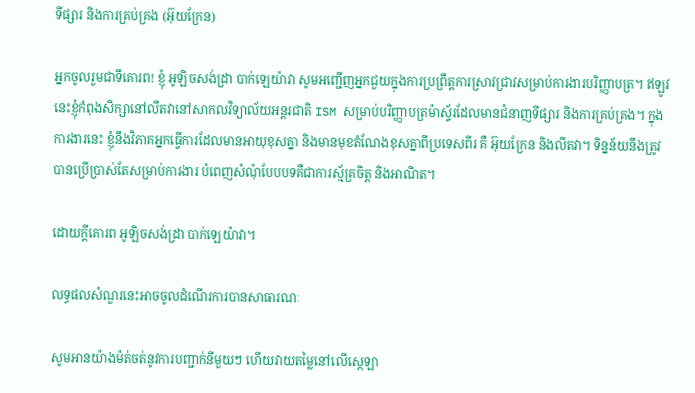ទីផ្សារ និងការគ្រប់គ្រង (អ៊ុយក្រែន)

អ្នកចូលរួមជាទីគោរព! ខ្ញុំ អូឡិចសង់ដ្រា បាក់ឡេយ៉ាវា សូមអញ្ជើញអ្នកជួយក្នុងការប្រព្រឹត្តការស្រាវជ្រាវសម្រាប់ការងារបរិញ្ញាបត្រ។ ឥឡូវនេះខ្ញុំកំពុងសិក្សានៅលីតវានៅសាកលវិទ្យាល័យអន្តរជាតិ ISM សម្រាប់បរិញ្ញាបត្រម៉ាស្ទ័រដែលមានជំនាញទីផ្សារ និងការគ្រប់គ្រង។ ក្នុងការងារនេះ ខ្ញុំនឹងវិភាគអ្នកធ្វើការដែលមានអាយុខុសគ្នា និងមានមុខតំណែងខុសគ្នាពីប្រទេសពីរ គឺ អ៊ុយក្រែន និងលីតវា។ ទិន្នន័យនឹងត្រូវបានប្រើប្រាស់តែសម្រាប់ការងារ បំពេញសំណុំបែបបទគឺជាការស្ម័គ្រចិត្ត និងអាណិត។

ដោយក្តីគោរព អូឡិចសង់ដ្រា បាក់ឡេយ៉ាវា។

លទ្ធផលសំណួរនេះអាចចូលដំណើរការបានសាធារណៈ

សូមអានយ៉ាងម៉ត់ចត់នូវការបញ្ជាក់នីមួយៗ ហើយវាយតម្លៃនៅលើស្កេឡា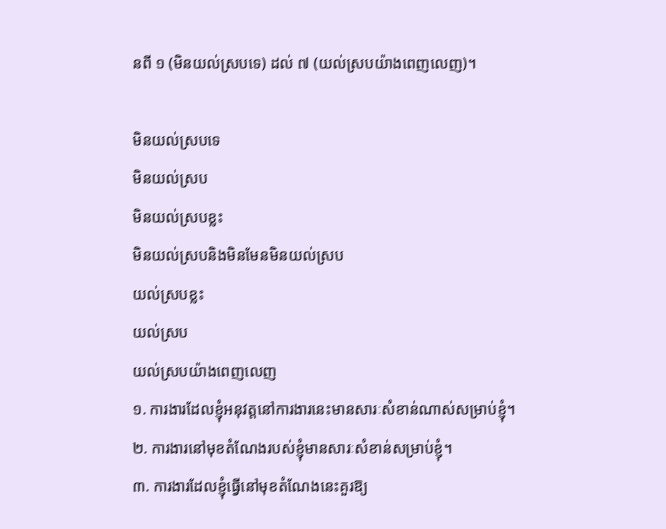នពី ១ (មិនយល់ស្របទេ) ដល់ ៧ (យល់ស្របយ៉ាងពេញលេញ)។

មិនយល់ស្របទេ
មិនយល់ស្រប
មិនយល់ស្របខ្លះ
មិនយល់ស្របនិងមិនមែនមិនយល់ស្រប
យល់ស្របខ្លះ
យល់ស្រប
យល់ស្របយ៉ាងពេញលេញ
១. ការងារដែលខ្ញុំអនុវត្តនៅការងារនេះមានសារៈសំខាន់ណាស់សម្រាប់ខ្ញុំ។
២. ការងារនៅមុខតំណែងរបស់ខ្ញុំមានសារៈសំខាន់សម្រាប់ខ្ញុំ។
៣. ការងារដែលខ្ញុំធ្វើនៅមុខតំណែងនេះគួរឱ្យ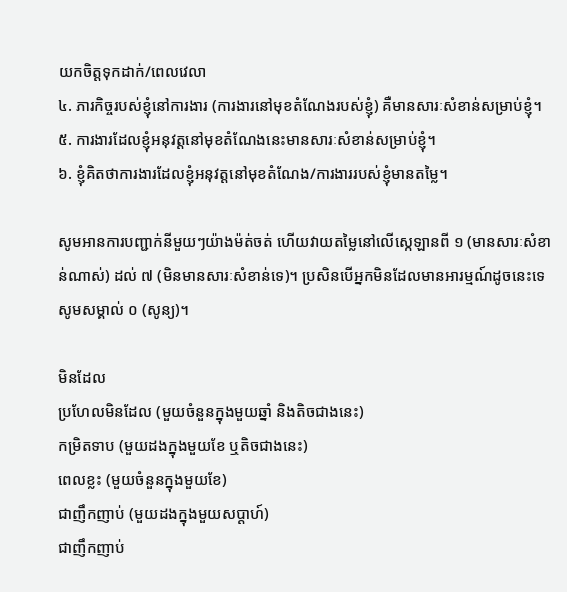យកចិត្តទុកដាក់/ពេលវេលា
៤. ភារកិច្ចរបស់ខ្ញុំនៅការងារ (ការងារនៅមុខតំណែងរបស់ខ្ញុំ) គឺមានសារៈសំខាន់សម្រាប់ខ្ញុំ។
៥. ការងារដែលខ្ញុំអនុវត្តនៅមុខតំណែងនេះមានសារៈសំខាន់សម្រាប់ខ្ញុំ។
៦. ខ្ញុំគិតថាការងារដែលខ្ញុំអនុវត្តនៅមុខតំណែង/ការងាររបស់ខ្ញុំមានតម្លៃ។

សូមអានការបញ្ជាក់នីមួយៗយ៉ាងម៉ត់ចត់ ហើយវាយតម្លៃនៅលើស្កេឡានពី ១ (មានសារៈសំខាន់ណាស់) ដល់ ៧ (មិនមានសារៈសំខាន់ទេ)។ ប្រសិនបើអ្នកមិនដែលមានអារម្មណ៍ដូចនេះទេ សូមសម្គាល់ ០ (សូន្យ)។

មិនដែល
ប្រហែលមិនដែល (មួយចំនួនក្នុងមួយឆ្នាំ និងតិចជាងនេះ)
កម្រិតទាប (មួយដងក្នុងមួយខែ ឬតិចជាងនេះ)
ពេលខ្លះ (មួយចំនួនក្នុងមួយខែ)
ជាញឹកញាប់ (មួយដងក្នុងមួយសប្តាហ៍)
ជាញឹកញាប់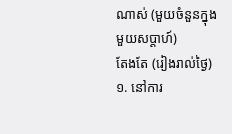ណាស់ (មួយចំនួនក្នុងមួយសប្តាហ៍)
តែងតែ (រៀងរាល់ថ្ងៃ)
១. នៅការ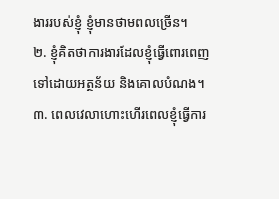ងាររបស់ខ្ញុំ ខ្ញុំមានថាមពលច្រើន។
២. ខ្ញុំគិតថាការងារដែលខ្ញុំធ្វើពោរពេញទៅដោយអត្ថន័យ និងគោលបំណង។
៣. ពេលវេលាហោះហើរពេលខ្ញុំធ្វើការ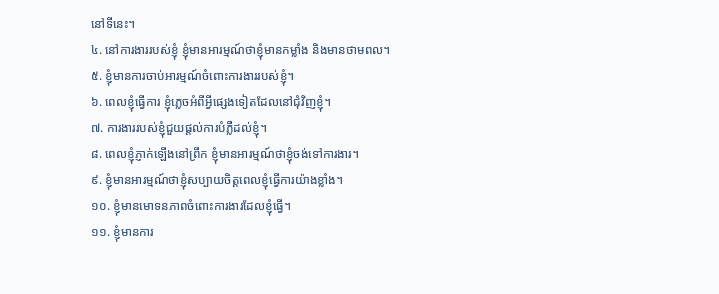នៅទីនេះ។
៤. នៅការងាររបស់ខ្ញុំ ខ្ញុំមានអារម្មណ៍ថាខ្ញុំមានកម្លាំង និងមានថាមពល។
៥. ខ្ញុំមានការចាប់អារម្មណ៍ចំពោះការងាររបស់ខ្ញុំ។
៦. ពេលខ្ញុំធ្វើការ ខ្ញុំភ្លេចអំពីអ្វីផ្សេងទៀតដែលនៅជុំវិញខ្ញុំ។
៧. ការងាររបស់ខ្ញុំជួយផ្តល់ការបំភ្លឺដល់ខ្ញុំ។
៨. ពេលខ្ញុំភ្ញាក់ឡើងនៅព្រឹក ខ្ញុំមានអារម្មណ៍ថាខ្ញុំចង់ទៅការងារ។
៩. ខ្ញុំមានអារម្មណ៍ថាខ្ញុំសប្បាយចិត្តពេលខ្ញុំធ្វើការយ៉ាងខ្លាំង។
១០. ខ្ញុំមានមោទនភាពចំពោះការងារដែលខ្ញុំធ្វើ។
១១. ខ្ញុំមានការ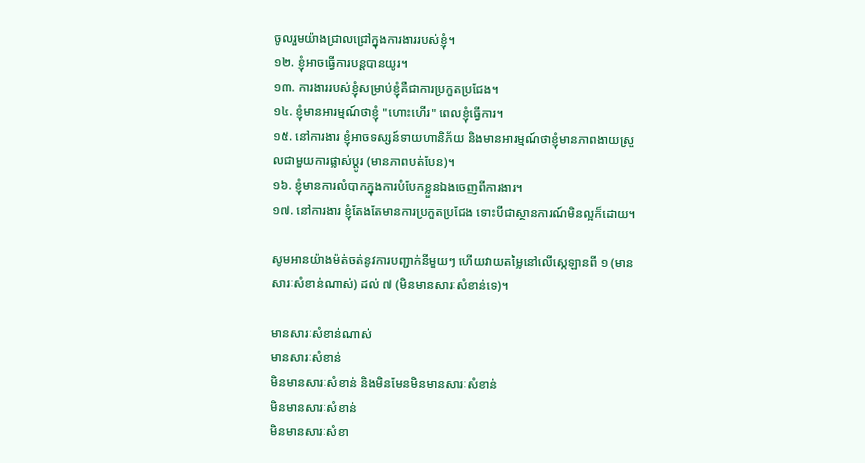ចូលរួមយ៉ាងជ្រាលជ្រៅក្នុងការងាររបស់ខ្ញុំ។
១២. ខ្ញុំអាចធ្វើការបន្តបានយូរ។
១៣. ការងាររបស់ខ្ញុំសម្រាប់ខ្ញុំគឺជាការប្រកួតប្រជែង។
១៤. ខ្ញុំមានអារម្មណ៍ថាខ្ញុំ "ហោះហើរ" ពេលខ្ញុំធ្វើការ។
១៥. នៅការងារ ខ្ញុំអាចទស្សន៍ទាយហានិភ័យ និងមានអារម្មណ៍ថាខ្ញុំមានភាពងាយស្រួលជាមួយការផ្លាស់ប្តូរ (មានភាពបត់បែន)។
១៦. ខ្ញុំមានការលំបាកក្នុងការបំបែកខ្លួនឯងចេញពីការងារ។
១៧. នៅការងារ ខ្ញុំតែងតែមានការប្រកួតប្រជែង ទោះបីជាស្ថានការណ៍មិនល្អក៏ដោយ។

សូមអានយ៉ាងម៉ត់ចត់នូវការបញ្ជាក់នីមួយៗ ហើយវាយតម្លៃនៅលើស្កេឡានពី ១ (មានសារៈសំខាន់ណាស់) ដល់ ៧ (មិនមានសារៈសំខាន់ទេ)។

មានសារៈសំខាន់ណាស់
មានសារៈសំខាន់
មិនមានសារៈសំខាន់ និងមិនមែនមិនមានសារៈសំខាន់
មិនមានសារៈសំខាន់
មិនមានសារៈសំខា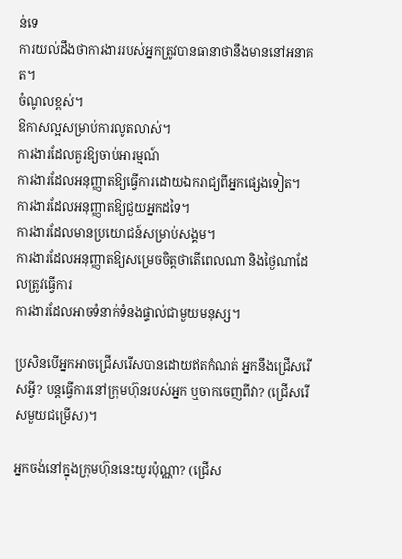ន់ទេ
ការយល់ដឹងថាការងាររបស់អ្នកត្រូវបានធានាថានឹងមាននៅអនាគត។
ចំណូលខ្ពស់។
ឱកាសល្អសម្រាប់ការលូតលាស់។
ការងារដែលគួរឱ្យចាប់អារម្មណ៍
ការងារដែលអនុញ្ញាតឱ្យធ្វើការដោយឯករាជ្យពីអ្នកផ្សេងទៀត។
ការងារដែលអនុញ្ញាតឱ្យជួយអ្នកដទៃ។
ការងារដែលមានប្រយោជន៍សម្រាប់សង្គម។
ការងារដែលអនុញ្ញាតឱ្យសម្រេចចិត្តថាតើពេលណា និងថ្ងៃណាដែលត្រូវធ្វើការ
ការងារដែលអាចទំនាក់ទំនងផ្ទាល់ជាមួយមនុស្ស។

ប្រសិនបើអ្នកអាចជ្រើសរើសបានដោយឥតកំណត់ អ្នកនឹងជ្រើសរើសអ្វី? បន្តធ្វើការនៅក្រុមហ៊ុនរបស់អ្នក ឬចាកចេញពីវា? (ជ្រើសរើសមួយជម្រើស)។

អ្នកចង់នៅក្នុងក្រុមហ៊ុននេះយូរប៉ុណ្ណា? (ជ្រើស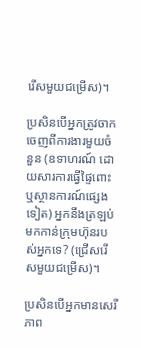រើសមួយជម្រើស)។

ប្រសិនបើអ្នកត្រូវចាកចេញពីការងារមួយចំនួន (ឧទាហរណ៍ ដោយសារការធ្វើផ្ទៃពោះ ឬស្ថានការណ៍ផ្សេងទៀត) អ្នកនឹងត្រឡប់មកកាន់ក្រុមហ៊ុនរបស់អ្នកទេ? (ជ្រើសរើសមួយជម្រើស)។

ប្រសិនបើអ្នកមានសេរីភាព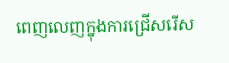ពេញលេញក្នុងការជ្រើសរើស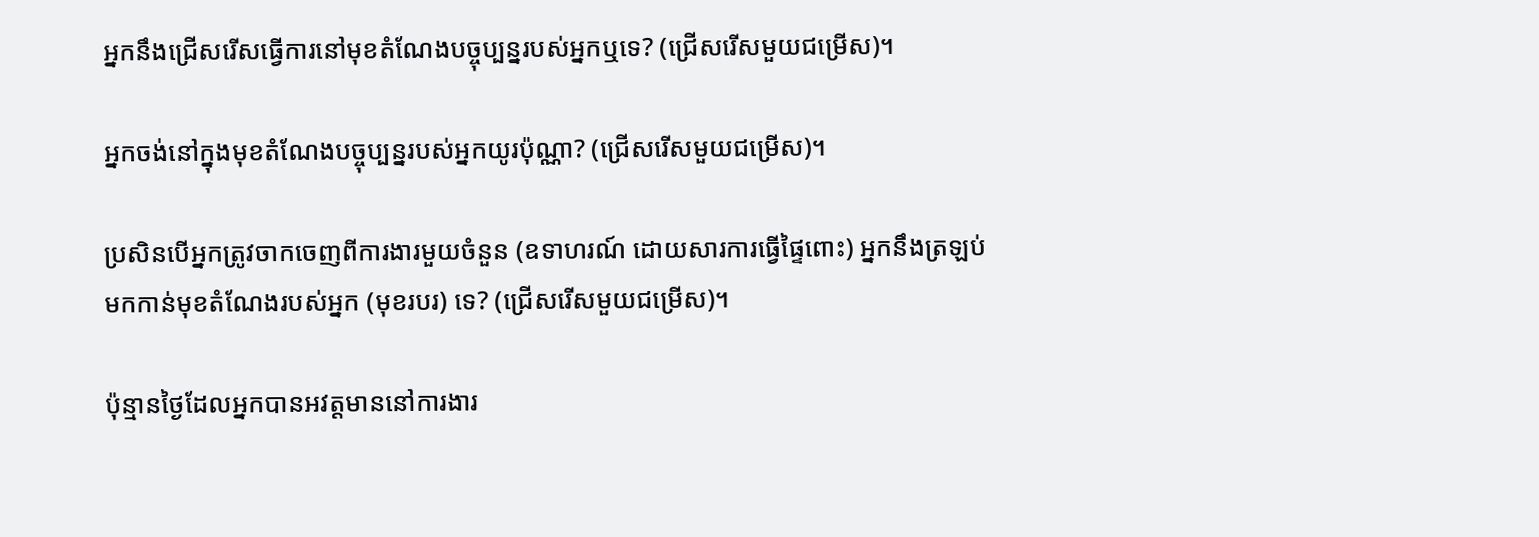អ្នកនឹងជ្រើសរើសធ្វើការនៅមុខតំណែងបច្ចុប្បន្នរបស់អ្នកឬទេ? (ជ្រើសរើសមួយជម្រើស)។

អ្នកចង់នៅក្នុងមុខតំណែងបច្ចុប្បន្នរបស់អ្នកយូរប៉ុណ្ណា? (ជ្រើសរើសមួយជម្រើស)។

ប្រសិនបើអ្នកត្រូវចាកចេញពីការងារមួយចំនួន (ឧទាហរណ៍ ដោយសារការធ្វើផ្ទៃពោះ) អ្នកនឹងត្រឡប់មកកាន់មុខតំណែងរបស់អ្នក (មុខរបរ) ទេ? (ជ្រើសរើសមួយជម្រើស)។

ប៉ុន្មានថ្ងៃដែលអ្នកបានអវត្តមាននៅការងារ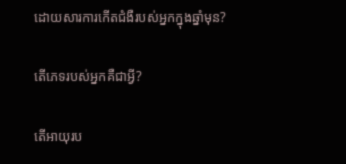ដោយសារការកើតជំងឺរបស់អ្នកក្នុងឆ្នាំមុន?

តើភេទរបស់អ្នកគឺជាអ្វី?

តើអាយុរប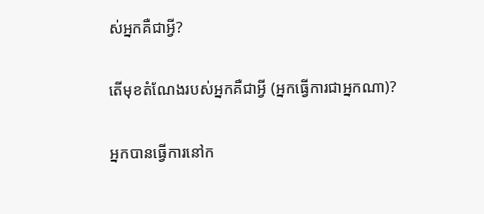ស់អ្នកគឺជាអ្វី?

តើមុខតំណែងរបស់អ្នកគឺជាអ្វី (អ្នកធ្វើការជាអ្នកណា)?

អ្នកបានធ្វើការនៅក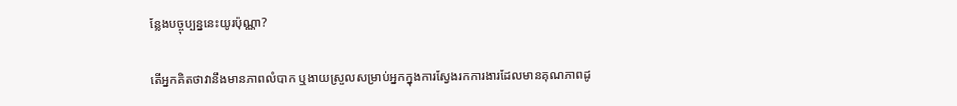ន្លែងបច្ចុប្បន្ននេះយូរប៉ុណ្ណា?

តើអ្នកគិតថាវានឹងមានភាពលំបាក ឬងាយស្រួលសម្រាប់អ្នកក្នុងការស្វែងរកការងារដែលមានគុណភាពដូ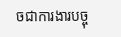ចជាការងារបច្ចុ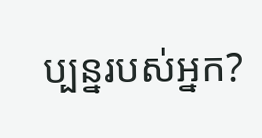ប្បន្នរបស់អ្នក?